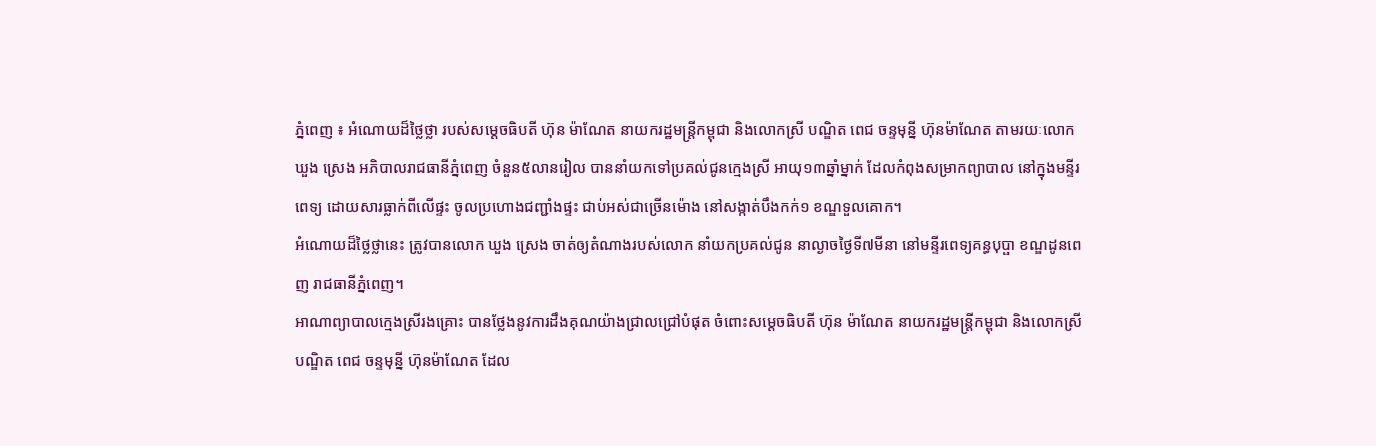ភ្នំពេញ ៖ អំណោយដ៏ថ្លៃថ្លា របស់សម្ដេចធិបតី ហ៊ុន ម៉ាណែត នាយករដ្ឋមន្ត្រីកម្ពុជា និងលោកស្រី បណ្ឌិត ពេជ ចន្ទមុន្នី ហ៊ុនម៉ាណែត តាមរយៈលោក ឃួង ស្រេង អភិបាលរាជធានីភ្នំពេញ ចំនួន៥លានរៀល បាននាំយកទៅប្រគល់ជូនក្មេងស្រី អាយុ១៣ឆ្នាំម្នាក់ ដែលកំពុងសម្រាកព្យាបាល នៅក្នុងមន្ទីរពេទ្យ ដោយសារធ្លាក់ពីលើផ្ទះ ចូលប្រហោងជញ្ជាំងផ្ទះ ជាប់អស់ជាច្រើនម៉ោង នៅសង្កាត់បឹងកក់១ ខណ្ឌទួលគោក។
អំណោយដ៏ថ្លៃថ្លានេះ ត្រូវបានលោក ឃួង ស្រេង ចាត់ឲ្យតំណាងរបស់លោក នាំយកប្រគល់ជូន នាល្ងាចថ្ងៃទី៧មីនា នៅមន្ទីរពេទ្យគន្ធបុប្ផា ខណ្ឌដូនពេញ រាជធានីភ្នំពេញ។
អាណាព្យាបាលក្មេងស្រីរងគ្រោះ បានថ្លែងនូវការដឹងគុណយ៉ាងជ្រាលជ្រៅបំផុត ចំពោះសម្ដេចធិបតី ហ៊ុន ម៉ាណែត នាយករដ្ឋមន្ត្រីកម្ពុជា និងលោកស្រី បណ្ឌិត ពេជ ចន្ទមុន្នី ហ៊ុនម៉ាណែត ដែល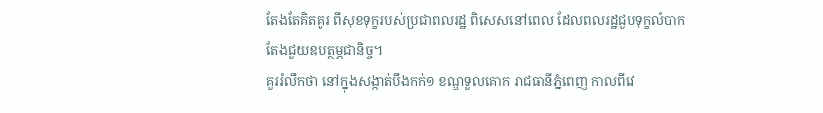តែងតែគិតគូរ ពីសុខទុក្ខរបស់ប្រជាពលរដ្ឋ ពិសេសនៅពេល ដែលពលរដ្ឋជួបទុក្ខលំបាក តែងជួយឧបត្ថម្ភជានិច្ច។
គួររំលឹកថា នៅក្នុងសង្កាត់បឹងកក់១ ខណ្ឌទួលគោក រាជធានីភ្នំពេញ កាលពីវេ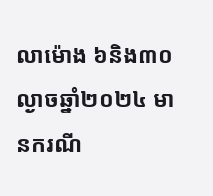លាម៉ោង ៦និង៣០ល្ងាចឆ្នាំ២០២៤ មានករណី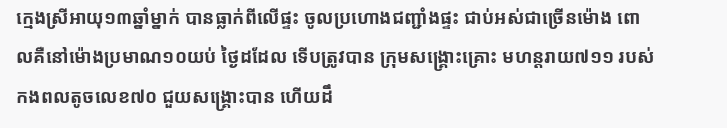ក្មេងស្រីអាយុ១៣ឆ្នាំម្នាក់ បានធ្លាក់ពីលើផ្ទះ ចូលប្រហោងជញ្ជាំងផ្ទះ ជាប់អស់ជាច្រើនម៉ោង ពោលគឺនៅម៉ោងប្រមាណ១០យប់ ថ្ងៃដដែល ទើបត្រូវបាន ក្រុមសង្គ្រោះគ្រោះ មហន្តរាយ៧១១ របស់កងពលតូចលេខ៧០ ជួយសង្គ្រោះបាន ហើយដឹ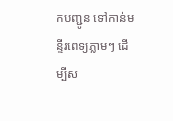កបញ្ជូន ទៅកាន់មន្ទីរពេទ្យភ្លាមៗ ដើម្បីស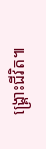ង្គ្រោះជីវិត៕